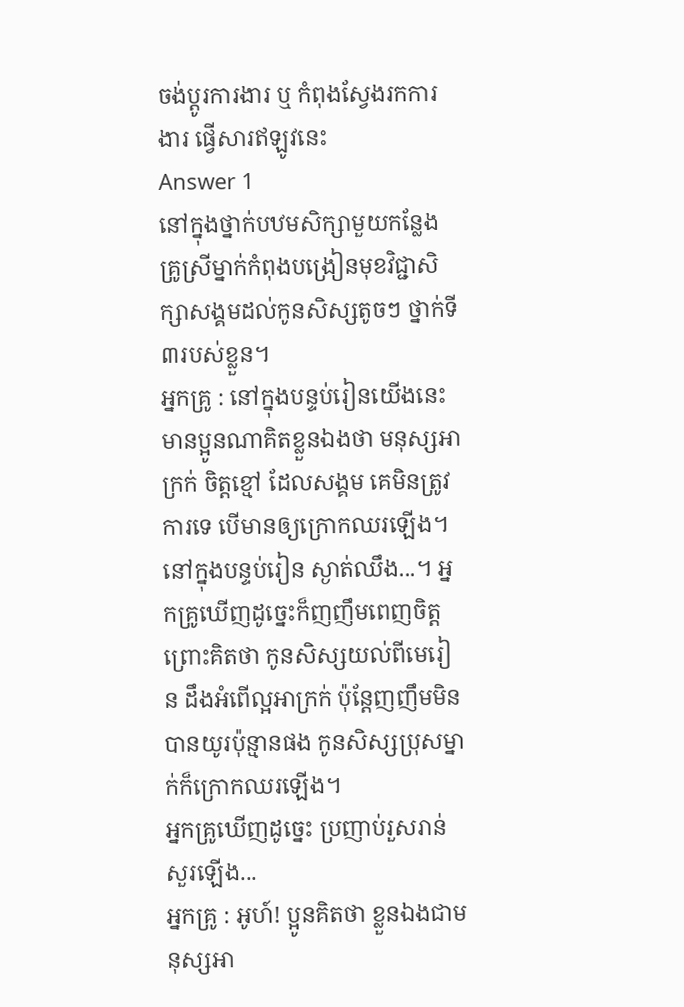ចង់ប្តូរការងារ ឬ កំពុងស្វែងរកការងារ ផ្វើសារឥឡូវនេះ
Answer 1
នៅក្នុងថ្នាក់បឋមសិក្សាមួយកន្លែង គ្រូស្រីម្នាក់កំពុងបង្រៀនមុខវិជ្ជាសិក្សាសង្គមដល់កូនសិស្សតូចៗ ថ្នាក់ទី៣របស់ខ្លួន។
អ្នកគ្រូ : នៅក្នុងបន្ទប់រៀនយើងនេះ មានប្អូនណាគិតខ្លួនឯងថា មនុស្សអាក្រក់ ចិត្តខ្មៅ ដែលសង្គម គេមិនត្រូវការទេ បើមានឲ្យក្រោកឈរឡើង។
នៅក្នុងបន្ទប់រៀន ស្ងាត់ឈឹង...។ អ្នកគ្រូឃើញដូច្នេះក៏ញញឹមពេញចិត្ត ព្រោះគិតថា កូនសិស្សយល់ពីមេរៀន ដឹងអំពើល្អអាក្រក់ ប៉ុន្តែញញឹមមិនបានយូរប៉ុន្មានផង កូនសិស្សប្រុសម្នាក់ក៏ក្រោកឈរឡើង។
អ្នកគ្រូឃើញដូច្នេះ ប្រញាប់រួសរាន់សួរឡើង...
អ្នកគ្រូ : អូហ៍! ប្អូនគិតថា ខ្លួនឯងជាមនុស្សអា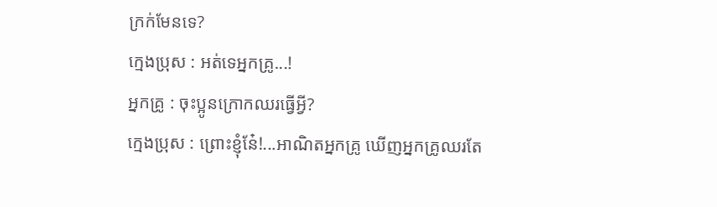ក្រក់មែនទេ?
ក្មេងប្រុស : អត់ទេអ្នកគ្រូ...!
អ្នកគ្រូ : ចុះប្អូនក្រោកឈរធ្វើអ្វី?
ក្មេងប្រុស : ព្រោះខ្ញុំនែ៎!...អាណិតអ្នកគ្រូ ឃើញអ្នកគ្រូឈរតែ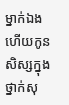ម្នាក់ឯង ហើយកូនសិស្សក្នុងថ្នាក់សុ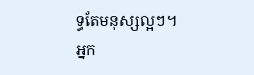ទ្ធតែមនុស្សល្អៗ។
អ្នក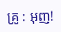គ្រូ : អុញ!